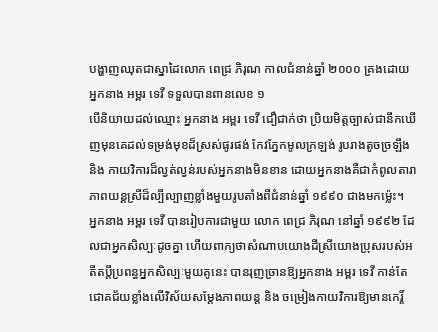បង្ហាញឈុតជាស្នាដៃលោក ពេជ្រ ភិរុណ កាលជំនាន់ឆ្នាំ ២០០០ គ្រងដោយអ្នកនាង អម្ពរ ទេវី ទទួលបានពានលេខ ១
បើនិយាយដល់ឈ្មោះ អ្នកនាង អម្ពរ ទេវី ជឿជាក់ថា ប្រិយមិត្តច្បាស់ជានឹកឃើញមុនគេដល់ទម្រង់មុខដ៏ស្រស់ផូរផង់ កែវភ្នែកមូលក្រឡង់ រូបរាងតូចច្រឡឹង និង កាយវិការដ៏ល្វត់ល្វន់របស់អ្នកនាងមិនខាន ដោយអ្នកនាងគឺជាកំពូលតារាភាពយន្តស្រីដ៏ល្បីល្បាញខ្លាំងមួយរូបតាំងពីជំនាន់ឆ្នាំ ១៩៩០ ជាងមកម្ល៉េះ។
អ្នកនាង អម្ពរ ទេវី បានរៀបការជាមួយ លោក ពេជ្រ ភិរុណ នៅឆ្នាំ ១៩៩២ ដែលជាអ្នកសិល្បៈដូចគ្នា ហើយពាក្យថាសំណាបយោងដីស្រីយោងប្រុសរបស់អតីតប្ដីប្រពន្ធអ្នកសិល្បៈមួយគូនេះ បានរុញច្រានឱ្យអ្នកនាង អម្ពរ ទេវី កាន់តែជោគជ័យខ្លាំងលើវិស័យសម្ដែងភាពយន្ត និង ចម្រៀងកាយវិការឱ្យមានកេរ្ដិ៍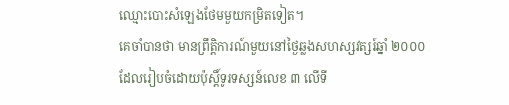ឈ្មោះបោះសំឡេងថែមមួយកម្រិតទៀត។
គេចាំបានថា មានព្រឹត្តិការណ៍មួយនៅថ្ងៃឆ្លងសហស្សវត្សរ៍ឆ្នាំ ២០០០ ដែលរៀបចំដោយប៉ុស្ដិ៍ទូរទស្សន៍លេខ ៣ លើទី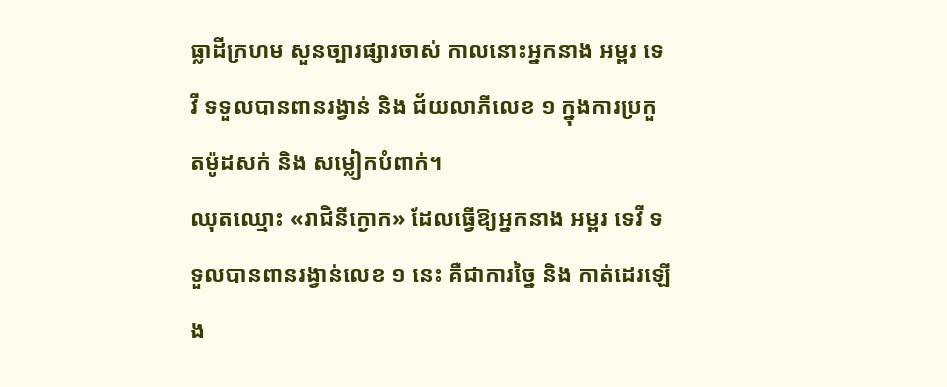ធ្លាដីក្រហម សួនច្បារផ្សារចាស់ កាលនោះអ្នកនាង អម្ពរ ទេវី ទទួលបានពានរង្វាន់ និង ជ័យលាភីលេខ ១ ក្នុងការប្រកួតម៉ូដសក់ និង សម្លៀកបំពាក់។
ឈុតឈ្មោះ «រាជិនីក្ងោក» ដែលធ្វើឱ្យអ្នកនាង អម្ពរ ទេវី ទទួលបានពានរង្វាន់លេខ ១ នេះ គឺជាការច្នៃ និង កាត់ដេរឡើង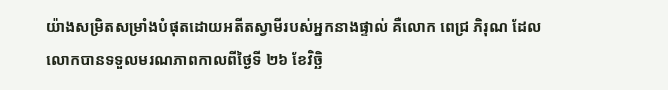យ៉ាងសម្រិតសម្រាំងបំផុតដោយអតីតស្វាមីរបស់អ្នកនាងផ្ទាល់ គឺលោក ពេជ្រ ភិរុណ ដែលលោកបានទទួលមរណភាពកាលពីថ្ងៃទី ២៦ ខែវិច្ឆិ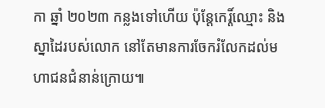កា ឆ្នាំ ២០២៣ កន្លងទៅហើយ ប៉ុន្ដែកេរ្ដិ៍ឈ្មោះ និង ស្នាដៃរបស់លោក នៅតែមានការចែករំលែកដល់មហាជនជំនាន់ក្រោយ៕